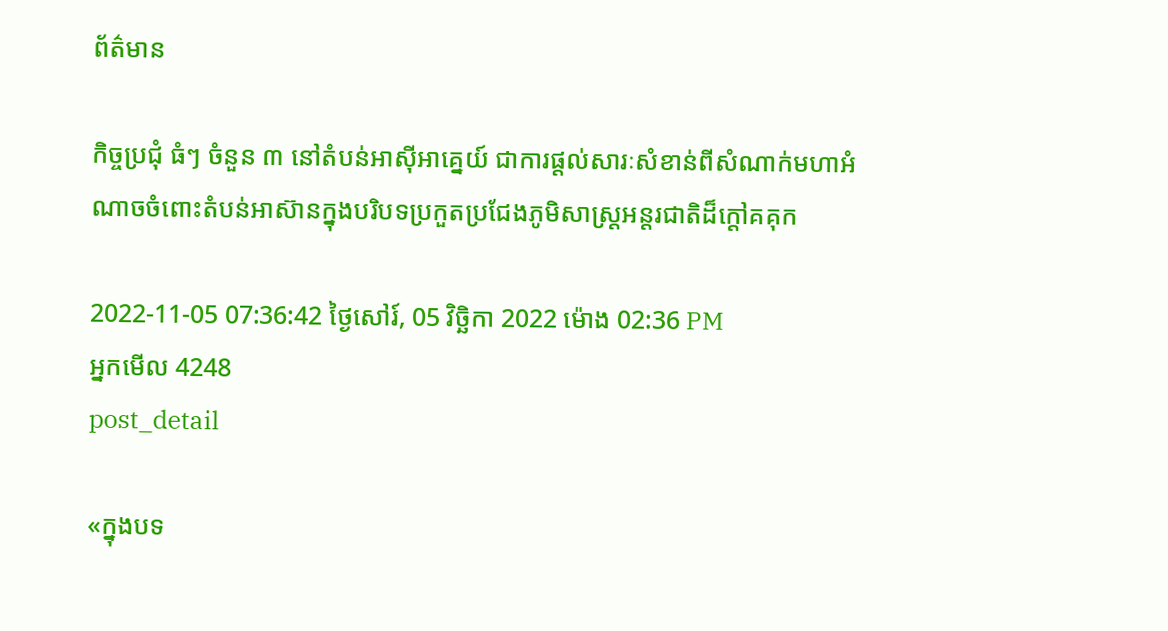ព័ត៌មាន

កិច្ចប្រជុំ ធំៗ ចំនួន ៣ នៅតំបន់អាស៊ីអាគ្នេយ៍ ជាការផ្តល់សារៈសំខាន់ពីសំណាក់មហាអំណាចចំពោះតំបន់អាស៊ានក្នុងបរិបទប្រកួតប្រជែងភូមិសាស្ត្រអន្តរជាតិដ៏ក្តៅគគុក

2022-11-05 07:36:42 ថ្ងៃសៅរ៍, 05 វិច្ឆិកា 2022 ម៉ោង 02:36 PM
អ្នកមើល 4248
post_detail

«ក្នុងបទ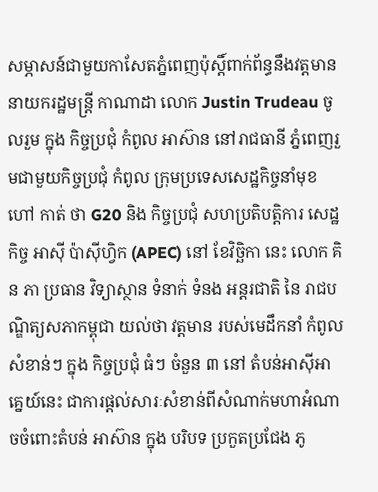សម្ភាសន៍ជាមួយកាសែតភ្នំពេញប៉ុស្តិ៍ពាក់ព័ន្ធនឹងវត្តមាននាយករដ្ឋមន្ត្រី កាណាដា លោក Justin Trudeau ចូលរួម ក្នុង កិច្ចប្រជុំ កំពូល អាស៊ាន នៅរាជធានី ភ្នំពេញរួមជាមួយកិច្ចប្រជុំ កំពូល ក្រុមប្រទេសសេដ្ឋកិច្ចនាំមុខ ហៅ កាត់ ថា G20 និង កិច្ចប្រជុំ សហប្រតិបត្តិការ សេដ្ឋកិច្ច អាស៊ី ប៉ាស៊ីហ្វិក (APEC) នៅ ខែវិច្ឆិកា នេះ លោក គិន ភា ប្រធាន វិទ្យាស្ថាន ទំនាក់ ទំនង អន្តរជាតិ នៃ រាជបណ្ឌិត្យសភាកម្ពុជា យល់ថា វត្តមាន របស់មេដឹកនាំ កំពូលសំខាន់ៗ ក្នុង កិច្ចប្រជុំ ធំៗ ចំនួន ៣ នៅ តំបន់អាស៊ីអាគ្នេយ៍នេះ ជាការផ្តល់សារៈសំខាន់ពីសំណាក់មហាអំណាចចំពោះតំបន់ អាស៊ាន ក្នុង បរិបទ ប្រកួតប្រជែង ភូ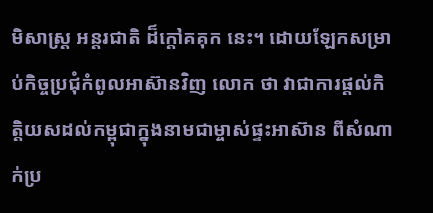មិសាស្ត្រ អន្តរជាតិ ដ៏ក្តៅគគុក នេះ។ ដោយឡែកសម្រាប់កិច្ចប្រជុំកំពូលអាស៊ានវិញ លោក ថា វាជាការផ្តល់កិត្តិយសដល់កម្ពុជាក្នុងនាមជាម្ចាស់ផ្ទះអាស៊ាន ពីសំណាក់ប្រ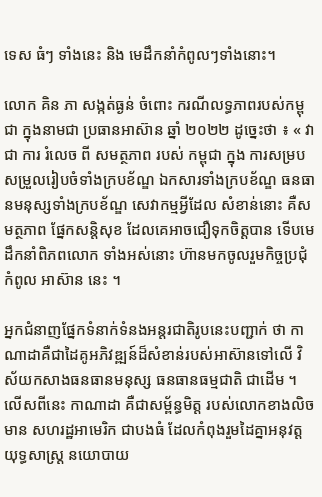ទេស ធំៗ ទាំងនេះ និង មេដឹកនាំកំពូលៗទាំងនោះ។

លោក គិន ភា សង្កត់ធ្ងន់ ចំពោះ ករណីលទ្ធភាពរបស់កម្ពុជា ក្នុងនាមជា ប្រធានអាស៊ាន ឆ្នាំ ២០២២ ដូច្នេះថា ៖ « វា ជា ការ រំលេច ពី សមត្ថភាព របស់ កម្ពុជា ក្នុង ការសម្របសម្រួលរៀបចំទាំងក្របខ័ណ្ឌ ឯកសារទាំងក្របខ័ណ្ឌ ធនធានមនុស្សទាំងក្របខ័ណ្ឌ សេវាកម្មអ្វីដែល សំខាន់នោះ គឺសមត្ថភាព ផ្នែកសន្តិសុខ ដែលគេអាចជឿទុកចិត្តបាន ទើបមេដឹកនាំពិភពលោក ទាំងអស់នោះ ហ៊ានមកចូលរួមកិច្ចប្រជុំកំពូល អាស៊ាន នេះ ។

អ្នកជំនាញផ្នែកទំនាក់ទំនងអន្តរជាតិរូបនេះបញ្ជាក់ ថា កាណាដាគឺជាដៃគូអភិវឌ្ឍន៍ដ៏សំខាន់របស់អាស៊ានទៅលើ វិស័យកសាងធនធានមនុស្ស ធនធានធម្មជាតិ ជាដើម ។ លើសពីនេះ កាណាដា គឺជាសម្ព័ន្ធមិត្ត របស់លោកខាងលិច មាន សហរដ្ឋអាមេរិក ជាបងធំ ដែលកំពុងរួមដៃគ្នាអនុវត្តយុទ្ធសាស្ត្រ នយោបាយ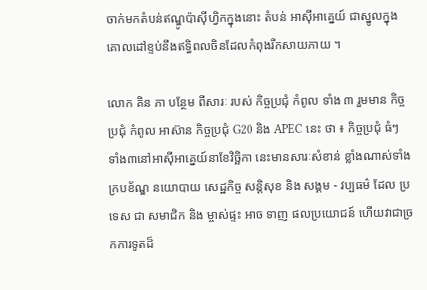ចាក់មកតំបន់ឥណ្ឌូប៉ាស៊ីហ្វិកក្នុងនោះ តំបន់ អាស៊ីអាគ្នេយ៍ ជាស្នូលក្នុងគោលដៅខ្ទប់នឹងឥទ្ធិពលចិនដែលកំពុងរីកសាយភាយ ។

លោក គិន ភា បន្ថែម ពីសារៈ របស់ កិច្ចប្រជុំ កំពូល ទាំង ៣ រួមមាន កិច្ចប្រជុំ កំពូល អាស៊ាន កិច្ចប្រជុំ G20 និង APEC នេះ ថា ៖ កិច្ចប្រជុំ ធំៗ ទាំង៣នៅអាស៊ីអាគ្នេយ៍នាខែវិច្ឆិកា នេះមានសារៈសំខាន់ ខ្លាំងណាស់ទាំងក្របខ័ណ្ឌ នយោបាយ សេដ្ឋកិច្ច សន្តិសុខ និង សង្គម - វប្បធម៌ ដែល ប្រទេស ជា សមាជិក និង ម្ចាស់ផ្ទះ អាច ទាញ ផលប្រយោជន៍ ហើយវាជាច្រកការទូតដ៏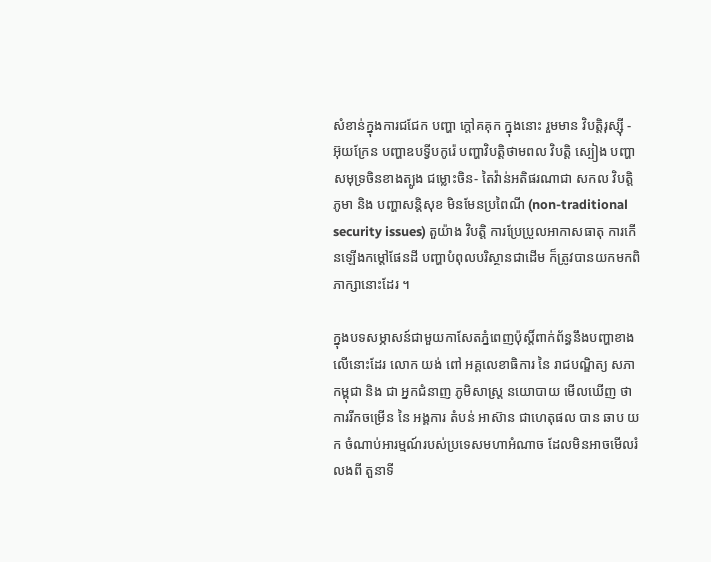សំខាន់ក្នុងការជជែក បញ្ហា ក្តៅគគុក ក្នុងនោះ រួមមាន វិបត្តិរុស្ស៊ី - អ៊ុយក្រែន បញ្ហាឧបទ្វីបកូរ៉េ បញ្ហាវិបត្តិថាមពល វិបត្តិ ស្បៀង បញ្ហាសមុទ្រចិនខាងត្បូង ជម្លោះចិន- តៃវ៉ាន់អតិផរណាជា សកល វិបត្តិ ភូមា និង បញ្ហាសន្តិសុខ មិនមែនប្រពៃណី (non-traditional security issues) តួយ៉ាង វិបត្តិ ការប្រែប្រួលអាកាសធាតុ ការកើនឡើងកម្តៅផែនដី បញ្ហាបំពុលបរិស្ថានជាដើម ក៏ត្រូវបានយកមកពិភាក្សានោះដែរ ។

ក្នុងបទសម្ភាសន៍ជាមួយកាសែតភ្នំពេញប៉ុស្តិ៍ពាក់ព័ន្ធនឹងបញ្ហាខាងលើនោះដែរ លោក យង់ ពៅ អគ្គលេខាធិការ នៃ រាជបណ្ឌិត្យ សភា កម្ពុជា និង ជា អ្នកជំនាញ ភូមិសាស្ត្រ នយោបាយ មើលឃើញ ថា ការរីកចម្រើន នៃ អង្គការ តំបន់ អាស៊ាន ជាហេតុផល បាន ឆាប យក ចំណាប់អារម្មណ៍របស់ប្រទេសមហាអំណាច ដែលមិនអាចមើលរំលងពី តួនាទី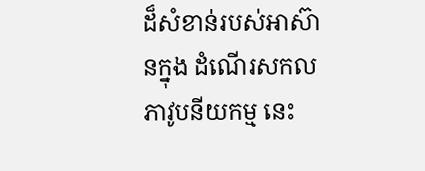ដ៏សំខាន់របស់អាស៊ានក្នុង ដំណើរសកលភាវូបនីយកម្ម នេះ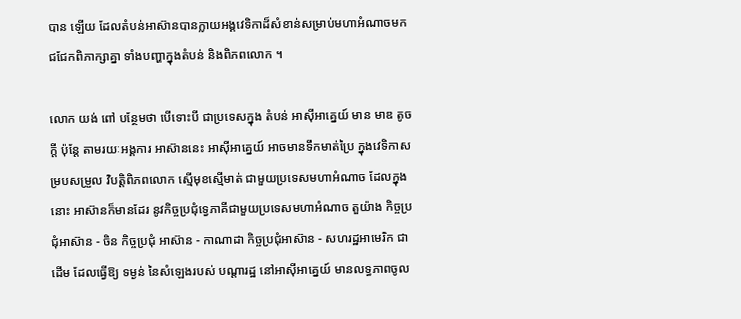បាន ឡើយ ដែលតំបន់អាស៊ានបានក្លាយអង្គវេទិកាដ៏សំខាន់សម្រាប់មហាអំណាចមកជជែកពិភាក្សាគ្នា ទាំងបញ្ហាក្នុងតំបន់ និងពិភពលោក ។

លោក យង់ ពៅ បន្ថែមថា បើទោះបី ជាប្រទេសក្នុង តំបន់ អាស៊ីអាគ្នេយ៍ មាន មាឌ តូចក្តី ប៉ុន្តែ តាមរយៈអង្គការ អាស៊ាននេះ អាស៊ីអាគ្នេយ៍ អាចមានទឹកមាត់ប្រៃ ក្នុងវេទិកាសម្របសម្រួល វិបត្តិពិភពលោក ស្មើមុខស្មើមាត់ ជាមួយប្រទេសមហាអំណាច ដែលក្នុងនោះ អាស៊ានក៏មានដែរ នូវកិច្ចប្រជុំទ្វេភាគីជាមួយប្រទេសមហាអំណាច តួយ៉ាង កិច្ចប្រជុំអាស៊ាន - ចិន កិច្ចប្រជុំ អាស៊ាន - កាណាដា កិច្ចប្រជុំអាស៊ាន - សហរដ្ឋអាមេរិក ជាដើម ដែលធ្វើឱ្យ ទម្ងន់ នៃសំឡេងរបស់ បណ្តារដ្ឋ នៅអាស៊ីអាគ្នេយ៍ មានលទ្ធភាពចូល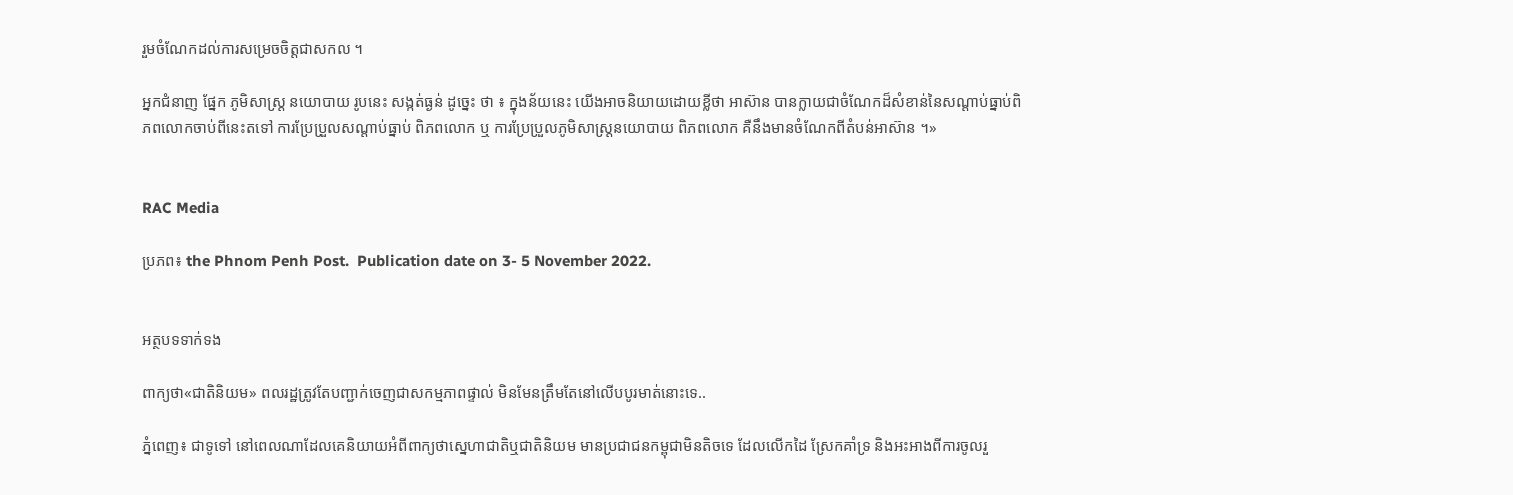រួមចំណែកដល់ការសម្រេចចិត្តជាសកល ។

អ្នកជំនាញ ផ្នែក ភូមិសាស្ត្រ នយោបាយ រូបនេះ សង្កត់ធ្ងន់ ដូច្នេះ ថា ៖ ក្នុងន័យនេះ យើងអាចនិយាយដោយខ្លីថា អាស៊ាន បានក្លាយជាចំណែកដ៏សំខាន់នៃសណ្តាប់ធ្នាប់ពិភពលោកចាប់ពីនេះតទៅ ការប្រែប្រួលសណ្តាប់ធ្នាប់ ពិភពលោក ឬ ការប្រែប្រួលភូមិសាស្ត្រនយោបាយ ពិភពលោក គឺនឹងមានចំណែកពីតំបន់អាស៊ាន ។»


RAC Media

ប្រភព៖ the Phnom Penh Post.  Publication date on 3- 5 November 2022.


អត្ថបទទាក់ទង

ពាក្យថា«ជាតិនិយម» ពលរដ្ឋត្រូវតែបញ្ជាក់ចេញជាសកម្មភាពផ្ទាល់ មិនមែនត្រឹមតែនៅលើបបូរមាត់នោះទេ..

ភ្នំពេញ៖ ជាទូទៅ នៅពេលណាដែលគេនិយាយអំពីពាក្យថាស្នេហាជាតិឬជាតិនិយម មានប្រជាជនកម្ពុជាមិនតិចទេ ដែលលើកដៃ ស្រែកគាំទ្រ និងអះអាងពីការចូលរួ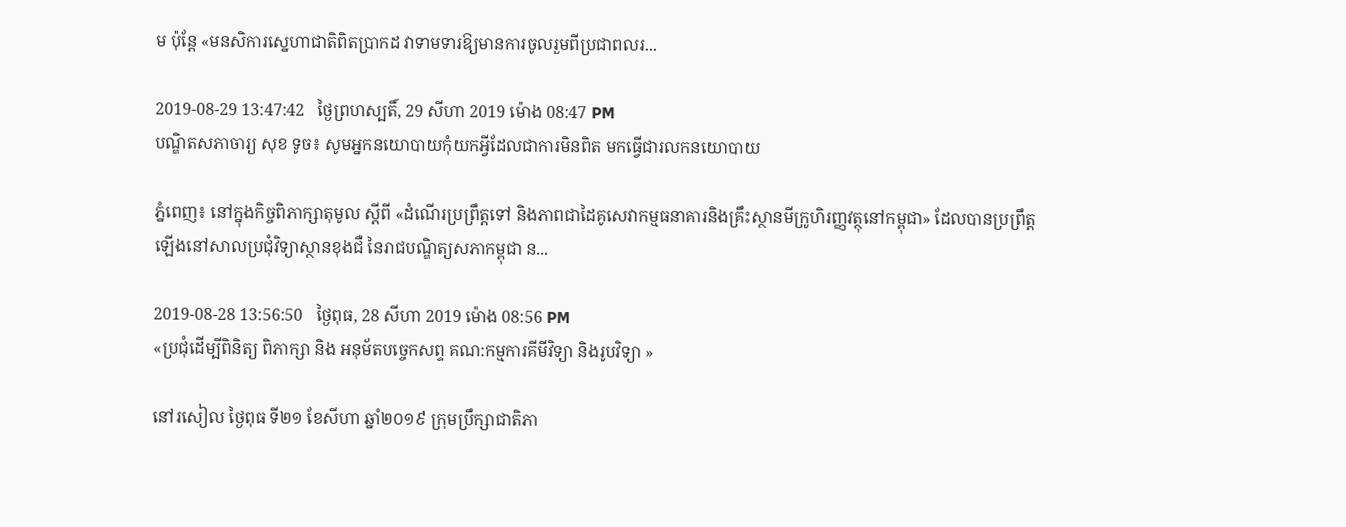ម ប៉ុន្តែ «មនសិការស្នេហាជាតិពិតប្រាកដ វាទាមទារឱ្យមានការចូលរួមពីប្រជាពលរ...

2019-08-29 13:47:42   ថ្ងៃព្រហស្បតិ៍, 29 សីហា 2019 ម៉ោង 08:47 PM
បណ្ឌិតសភាចារ្យ សុខ ទូច៖ សូមអ្នកនយោបាយកុំយកអ្វីដែលជាការមិនពិត មកធ្វើជារលកនយោបាយ

ភ្នំពេញ៖ នៅក្នុងកិច្ចពិភាក្សាតុមូល ស្ដីពី «ដំណើរប្រព្រឹត្តទៅ និងភាពជាដៃគូសេវាកម្មធនាគារនិងគ្រឹះស្ថានមីក្រូហិរញ្ញវត្ថុនៅកម្ពុជា» ដែលបានប្រព្រឹត្តឡើងនៅសាលប្រជុំវិទ្យាស្ថានខុងជឺ នៃរាជបណ្ឌិត្យសភាកម្ពុជា ន...

2019-08-28 13:56:50   ថ្ងៃពុធ, 28 សីហា 2019 ម៉ោង 08:56 PM
«ប្រជុំដើម្បីពិនិត្យ ពិភាក្សា និង អនុម័តបច្ចេកសព្ទ គណ:កម្មការគីមីវិទ្យា និងរូបវិទ្យា »

នៅរសៀល ថ្ងៃពុធ ទី២១ ខែសីហា ឆ្នាំ២០១៩ ក្រុមប្រឹក្សាជាតិភា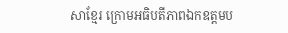សាខ្មែរ ក្រោមអធិបតីភាពឯកឧត្តមប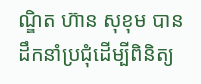ណ្ឌិត ហ៊ាន សុខុម បានដឹកនាំប្រជុំដើម្បីពិនិត្យ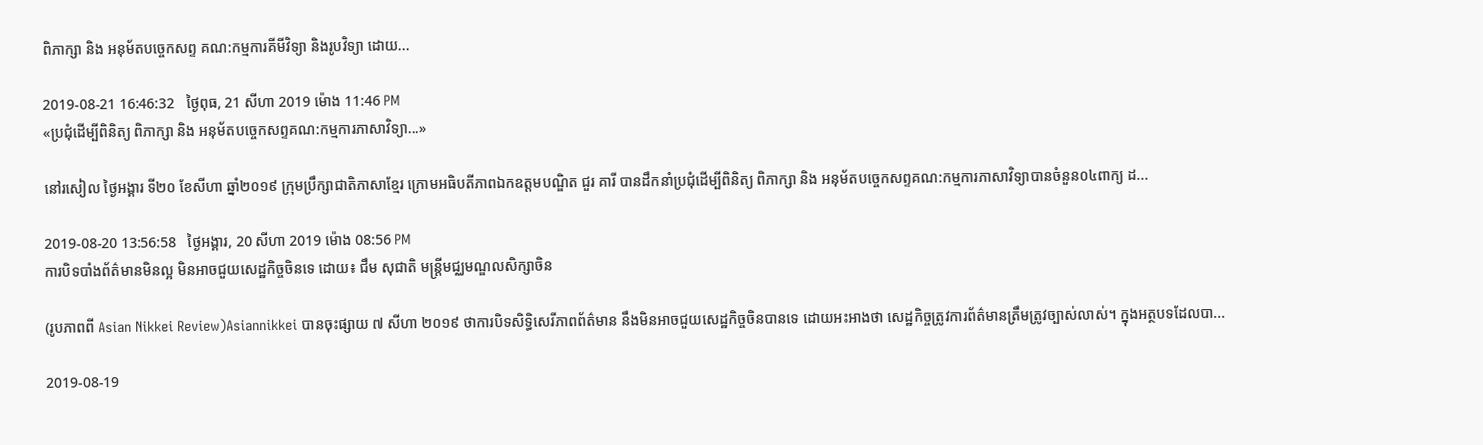ពិភាក្សា និង អនុម័តបច្ចេកសព្ទ គណ:កម្មការគីមីវិទ្យា និងរូបវិទ្យា ដោយ...

2019-08-21 16:46:32   ថ្ងៃពុធ, 21 សីហា 2019 ម៉ោង 11:46 PM
«ប្រជុំដើម្បីពិនិត្យ ពិភាក្សា និង អនុម័តបច្ចេកសព្ទគណ:កម្មការភាសាវិទ្យា...»

នៅរសៀល ថ្ងៃអង្គារ ទី២០ ខែសីហា ឆ្នាំ២០១៩ ក្រុមប្រឹក្សាជាតិភាសាខ្មែរ ក្រោមអធិបតីភាពឯកឧត្តមបណ្ឌិត ជួរ គារី បានដឹកនាំប្រជុំដើម្បីពិនិត្យ ពិភាក្សា និង អនុម័តបច្ចេកសព្ទគណ:កម្មការភាសាវិទ្យាបានចំនួន០៤ពាក្យ ដ...

2019-08-20 13:56:58   ថ្ងៃអង្គារ, 20 សីហា 2019 ម៉ោង 08:56 PM
ការបិទបាំងព័ត៌មានមិនល្អ មិនអាចជួយសេដ្ឋកិច្ចចិនទេ ដោយ៖ ជឹម សុជាតិ មន្ត្រីមជ្ឈមណ្ឌលសិក្សាចិន

(រូបភាពពី Asian Nikkei Review)Asiannikkei បានចុះផ្សាយ ៧ សីហា ២០១៩ ថាការបិទសិទ្ធិសេរីភាពព័ត៌មាន នឹងមិនអាចជួយសេដ្ឋកិច្ចចិនបានទេ ដោយអះអាងថា សេដ្ឋកិច្ចត្រូវការព័ត៌មានត្រឹមត្រូវច្បាស់លាស់។ ក្នុងអត្ថបទដែលបា...

2019-08-19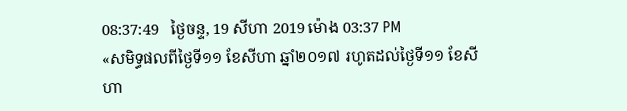08:37:49   ថ្ងៃចន្ទ, 19 សីហា 2019 ម៉ោង 03:37 PM
«សមិទ្ធផលពីថ្ងៃទី១១ ខែសីហា ឆ្នាំ២០១៧ រហូតដល់ថ្ងៃទី១១ ខែសីហា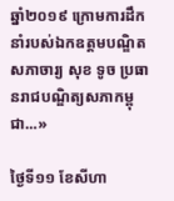ឆ្នាំ២០១៩ ក្រោមការដឹកនាំរបស់ឯកឧត្ដមបណ្ឌិតសភាចារ្យ សុខ ទូច ប្រធានរាជបណ្ឌិត្យសភាកម្ពុជា...»

ថ្ងៃទី១១ ខែសីហា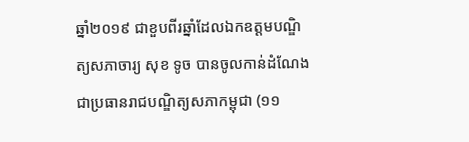ឆ្នាំ២០១៩ ជាខួបពីរឆ្នាំដែលឯកឧត្ដមបណ្ឌិត្យសភាចារ្យ សុខ ទូច បានចូលកាន់ដំណែងជាប្រធានរាជបណ្ឌិត្យសភាកម្ពុជា (១១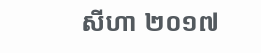សីហា ២០១៧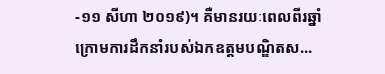-១១ សីហា ២០១៩)។ គឺមានរយៈពេលពីរឆ្នាំក្រោមការដឹកនាំរបស់ឯកឧត្ដមបណ្ឌិតស...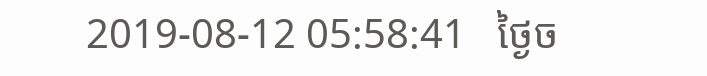2019-08-12 05:58:41   ថ្ងៃច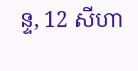ន្ទ, 12 សីហា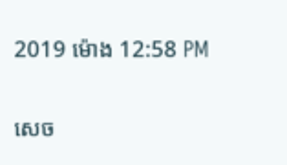2019 ម៉ោង 12:58 PM

សេច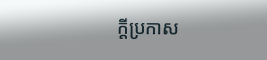ក្តីប្រកាស